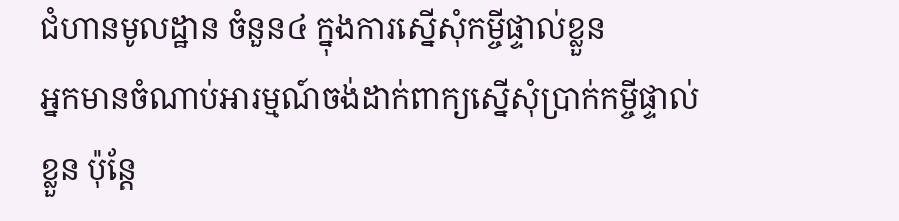ជំហានមូលដ្ឋាន ចំនួន៤ ក្នុងការស្នើសុំកម្ចីផ្ទាល់ខ្លួន
អ្នកមានចំណាប់អារម្មណ៍ចង់ដាក់ពាក្យស្នើសុំប្រាក់កម្ចីផ្ទាល់ខ្លួន ប៉ុន្ដែ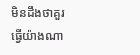មិនដឹងថាគួរធ្វើយ៉ាងណា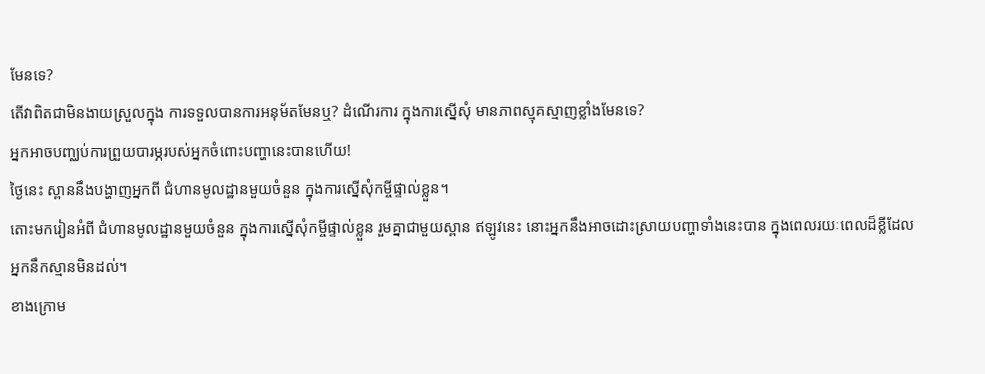មែនទេ?
តើវាពិតជាមិនងាយស្រួលក្នុង ការទទួលបានការអនុម័តមែនឬ? ដំណើរការ ក្នុងការស្នើសុំ មានភាពស្មុគស្មាញខ្លាំងមែនទេ?
អ្នកអាចបញ្ឈប់ការព្រួយបារម្ភរបស់អ្នកចំពោះបញ្ហានេះបានហើយ!
ថ្ងៃនេះ ស្ពាននឹងបង្ហាញអ្នកពី ជំហានមូលដ្ឋានមួយចំនួន ក្នុងការស្នើសុំកម្ចីផ្ទាល់ខ្លួន។
តោះមករៀនអំពី ជំហានមូលដ្ឋានមួយចំនួន ក្នុងការស្នើសុំកម្ចីផ្ទាល់ខ្លួន រួមគ្នាជាមួយស្ពាន ឥឡូវនេះ នោះអ្នកនឹងអាចដោះស្រាយបញ្ហាទាំងនេះបាន ក្នុងពេលរយៈពេលដ៏ខ្លីដែលអ្នកនឹកស្មានមិនដល់។
ខាងក្រោម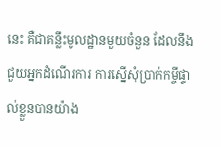នេះ គឺជាគន្លឹះមូលដ្ឋានមួយចំនួន ដែលនឹងជួយអ្នកដំណើរការ ការស្នើសុំប្រាក់កម្ចីផ្ទាល់ខ្លួនបានយ៉ាង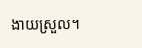ងាយស្រួល។